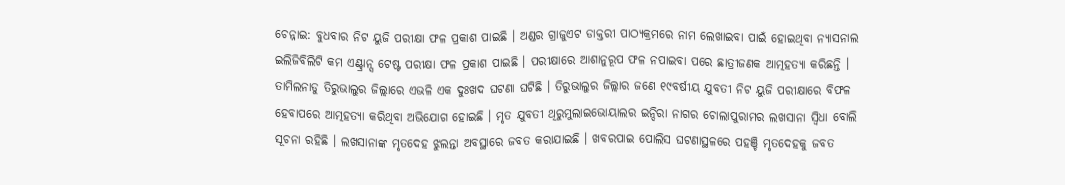ଚେନ୍ନାଇ: ବୁଧବାର ନିଟ ୟୁଜି ପରୀକ୍ଷା ଫଳ ପ୍ରକାଶ ପାଇଛି । ଅଣ୍ଡର ଗ୍ରାଜୁଏଟ ଡାକ୍ତରୀ ପାଠ୍ୟକ୍ରମରେ ନାମ ଲେଖାଇବା ପାଇଁ ହୋଇଥିବା ନ୍ୟାସନାଲ ଇଲିଜିବିଲିଟି କମ ଏଣ୍ଟ୍ରାନ୍ସ ଟେଷ୍ଟ ପରୀକ୍ଷା ଫଳ ପ୍ରକାଶ ପାଇଛି । ପରୀକ୍ଷାରେ ଆଶାନୁରୂପ ଫଳ ନପାଇବା ପରେ ଛାତ୍ରୀଜଣକ ଆତ୍ମହତ୍ୟା କରିଛନ୍ତି । ତାମିଲନାଡୁ ତିରୁଭାଲୁର ଜିଲ୍ଲାରେ ଏଭଳି ଏକ ଦୁଃଖଦ ଘଟଣା ଘଟିଛି । ତିରୁଭାଲୁର ଜିଲ୍ଲାର ଜଣେ ୧୯ବର୍ଷୀୟ ଯୁବତୀ ନିଟ ୟୁଜି ପରୀକ୍ଷାରେ ବିଫଳ ହେବାପରେ ଆତ୍ମହତ୍ୟା କରିଥିବା ଅଭିଯୋଗ ହୋଇଛି । ମୃତ ଯୁବତୀ ଥିରୁମୁଲାଇଭୋୟାଲର ଇନ୍ଦିରା ନାଗର ଚୋଲାପୁରାମର ଲଖସାନା ସ୍ୱିଧା ବୋଲି ସୂଚନା ରହିଛି । ଲଖସାନାଙ୍କ ମୃତଦେହ ଝୁଲନ୍ତା ଅବସ୍ଥାରେ ଜବତ କରାଯାଇଛି । ଖବରପାଇ ପୋଲିସ ଘଟଣାସ୍ଥଳରେ ପହଞ୍ଚି ମୃତଦେହକୁ ଜବତ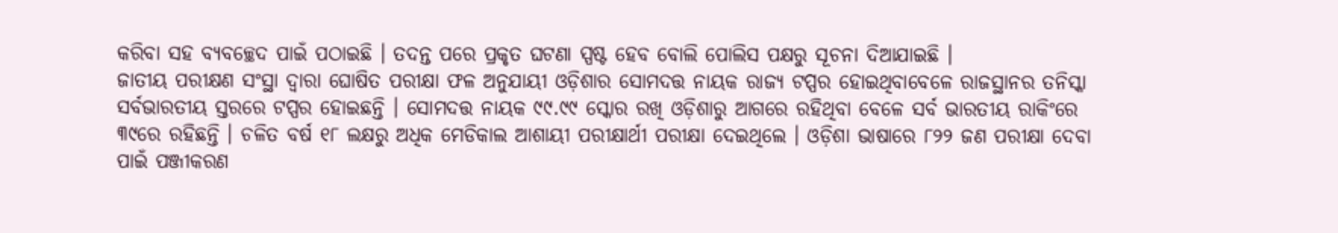କରିବା ସହ ବ୍ୟବଚ୍ଛେଦ ପାଇଁ ପଠାଇଛି । ତଦନ୍ତ ପରେ ପ୍ରକୃତ ଘଟଣା ସ୍ପଷ୍ଟ ହେବ ବୋଲି ପୋଲିସ ପକ୍ଷରୁ ସୂଚନା ଦିଆଯାଇଛି ।
ଜାତୀୟ ପରୀକ୍ଷଣ ସଂସ୍ଥା ଦ୍ୱାରା ଘୋଷିତ ପରୀକ୍ଷା ଫଳ ଅନୁଯାୟୀ ଓଡ଼ିଶାର ସୋମଦତ୍ତ ନାୟକ ରାଜ୍ୟ ଟପ୍ପର ହୋଇଥିବାବେଳେ ରାଜସ୍ଥାନର ତନିସ୍କା ସର୍ବଭାରତୀୟ ସ୍ତରରେ ଟପ୍ପର ହୋଇଛନ୍ତି । ସୋମଦତ୍ତ ନାୟକ ୯୯.୯୯ ସ୍କୋର ରଖି ଓଡ଼ିଶାରୁ ଆଗରେ ରହିଥିବା ବେଳେ ସର୍ବ ଭାରତୀୟ ରାକିଂରେ ୩୯ରେ ରହିଛନ୍ତି । ଚଳିତ ବର୍ଷ ୧୮ ଲକ୍ଷରୁ ଅଧିକ ମେଡିକାଲ ଆଶାୟୀ ପରୀକ୍ଷାର୍ଥୀ ପରୀକ୍ଷା ଦେଇଥିଲେ । ଓଡ଼ିଶା ଭାଷାରେ ୮୨୨ ଜଣ ପରୀକ୍ଷା ଦେବା ପାଇଁ ପଞ୍ଜୀକରଣ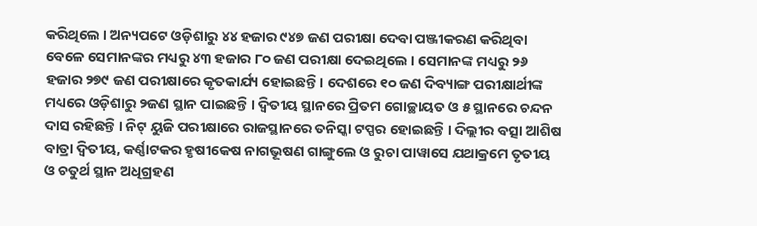କରିଥିଲେ । ଅନ୍ୟପଟେ ଓଡ଼ିଶାରୁ ୪୪ ହଜାର ୯୪୭ ଜଣ ପରୀକ୍ଷା ଦେବା ପଞ୍ଜୀକରଣ କରିଥିବା ବେଳେ ସେମାନଙ୍କର ମଧ୍ୟରୁ ୪୩ ହଜାର ୮୦ ଜଣ ପରୀକ୍ଷା ଦେଇଥିଲେ । ସେମାନଙ୍କ ମଧ୍ୟରୁ ୨୬ ହଜାର ୨୭୯ ଜଣ ପରୀକ୍ଷାରେ କୃତକାର୍ଯ୍ୟ ହୋଇଛନ୍ତି। ଦେଶରେ ୧୦ ଜଣ ଦିବ୍ୟାଙ୍ଗ ପରୀକ୍ଷାର୍ଥୀଙ୍କ ମଧ୍ୟରେ ଓଡ଼ିଶାରୁ ୨ଜଣ ସ୍ଥାନ ପାଇଛନ୍ତି । ଦ୍ୱିତୀୟ ସ୍ଥାନରେ ପ୍ରିତମ ଗୋଚ୍ଛାୟତ ଓ ୫ ସ୍ଥାନରେ ଚନ୍ଦନ ଦାସ ରହିଛନ୍ତି । ନିଟ୍ ୟୁଜି ପରୀକ୍ଷାରେ ରାଜସ୍ଥାନରେ ତନିସ୍କା ଟପ୍ପର ହୋଇଛନ୍ତି । ଦିଲ୍ଲୀର ବତ୍ସା ଆଶିଷ ବାତ୍ରା ଦ୍ୱିତୀୟ, କର୍ଣ୍ଣାଟକର ହୃଷୀକେଷ ନାଗଭୂଷଣ ଗାଙ୍ଗୁଲେ ଓ ରୁଚା ପାୱାସେ ଯଥାକ୍ରମେ ତୃତୀୟ ଓ ଚତୁର୍ଥ ସ୍ଥାନ ଅଧିଗ୍ରହଣ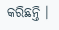କରିଛନ୍ତି ।